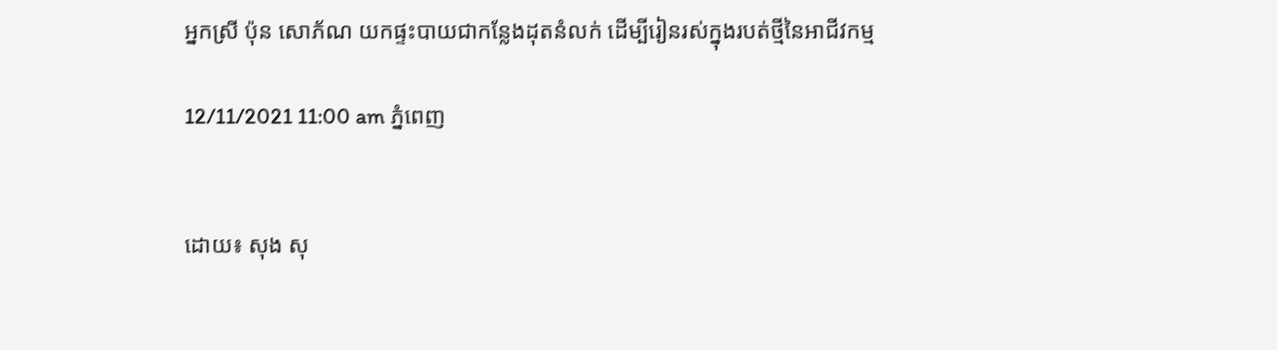អ្នកស្រី ប៉ុន សោភ័ណ យកផ្ទះបាយជាកន្លែងដុតនំលក់ ដើម្បីរៀនរស់ក្នុងរបត់ថ្មីនៃអាជីវកម្ម

12/11/2021 11:00 am ភ្នំពេញ


ដោយ៖ សុង សុ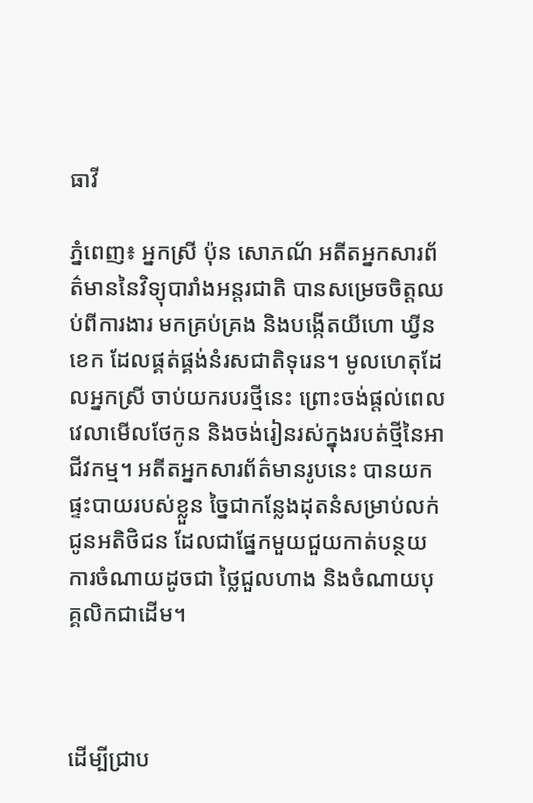ធាវី

ភ្នំពេញ៖ អ្នកស្រី ប៉ុន សោភណ័ អតីតអ្នកសារព័ត៌មាននៃវិទ្យុបារាំងអន្តរជាតិ បានសម្រេចចិត្តឈប់ពីការងារ មកគ្រប់គ្រង និងបង្កើតយីហោ ឃ្វីន ខេក ដែលផ្គត់ផ្គង់នំរសជាតិទុរេន។ មូលហេតុដែលអ្នកស្រី ចាប់យករបរថ្មីនេះ ព្រោះចង់ផ្ដល់ពេលវេលាមើលថែកូន និងចង់រៀនរស់ក្នុងរបត់ថ្មីនៃអាជីវកម្ម។ អតីតអ្នកសារព័ត៌មានរូបនេះ បានយកផ្ទះបាយរបស់ខ្លួន ច្នៃជាកន្លែងដុតនំសម្រាប់លក់ជូនអតិថិជន ដែលជាផ្នែកមួយជួយកាត់បន្ថយការចំណាយដូចជា ថ្លៃជួលហាង និងចំណាយបុគ្គលិកជាដើម។



ដើម្បីជ្រាប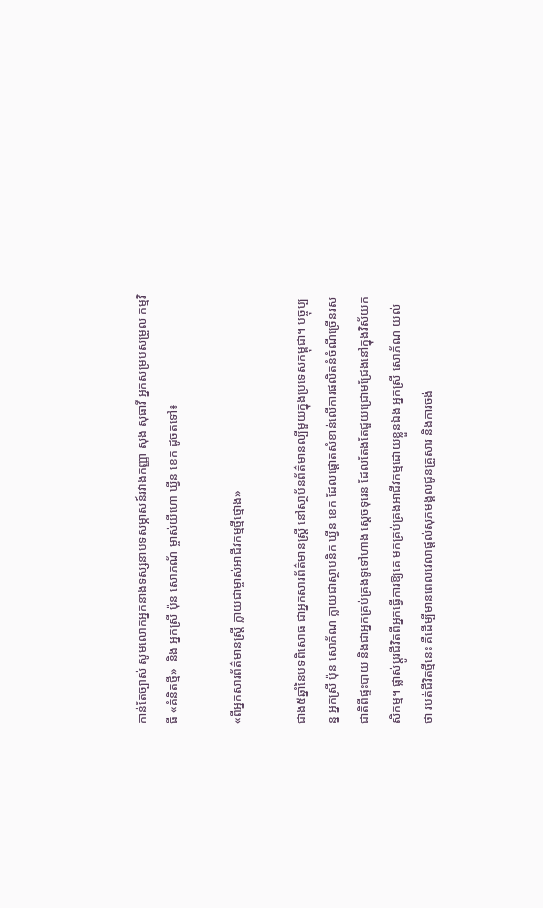កាន់តែច្បាស់ សូមលោកអ្នកនាងទស្សនាបទសម្ភាសន៍រវាងកញ្ញា សុង សុធាវី អ្នកសម្របសម្រួល កម្មវិធី «គំនិតថ្មី»  និង អ្នកស្រី ប៉ុន សោភណ័ ម្ចាស់យីហោ ឃ្វីន ខេក ដូចតទៅ៖

«ពីអ្នកសារព័ត៌មានស្រ្តី ក្លាយជាម្ចាស់អាជីវកម្មថ្មីថ្មោង»

ជាង៥ឆ្នាំនៃបទពិសោធ ជាអ្នកសារព័ត៌មានស្រ្តី នៅសា្ថប័នព័ត៌មានល្បីមួយក្នុងប្រទេសកម្ពុជា។ បច្ចុប្បន្ន អ្នកស្រី ប៉ុន សោភ័ណ ក្លាយជាស្ថាបនិក ឃ្វីន ខេក ដែលផ្តោតសំខាន់លើការផលិតនំចំណីច្រើនរសជាតិពីផ្ទះបាយ និងជាអ្នកគ្រប់គ្រងទូទៅហាង ស្តេចទុរេន ដែលតែងតែជួយជ្រោមជ្រែងនៅក្នុងវិស័យកសិកម្ម។ ផ្លាស់ប្ដូរជីវិតពីអ្នកធ្វើការឱ្យគេ មកគ្រប់គ្រងអាជីវកម្មដោយខ្លួនឯង អ្នកស្រី សោភ័ណ យល់ថា របត់ជីវិតថ្មីនេះ គឺដើម្បីមានពេលវេលាផ្តល់សុភមង្គលជូនគ្រួសារ និងការចង់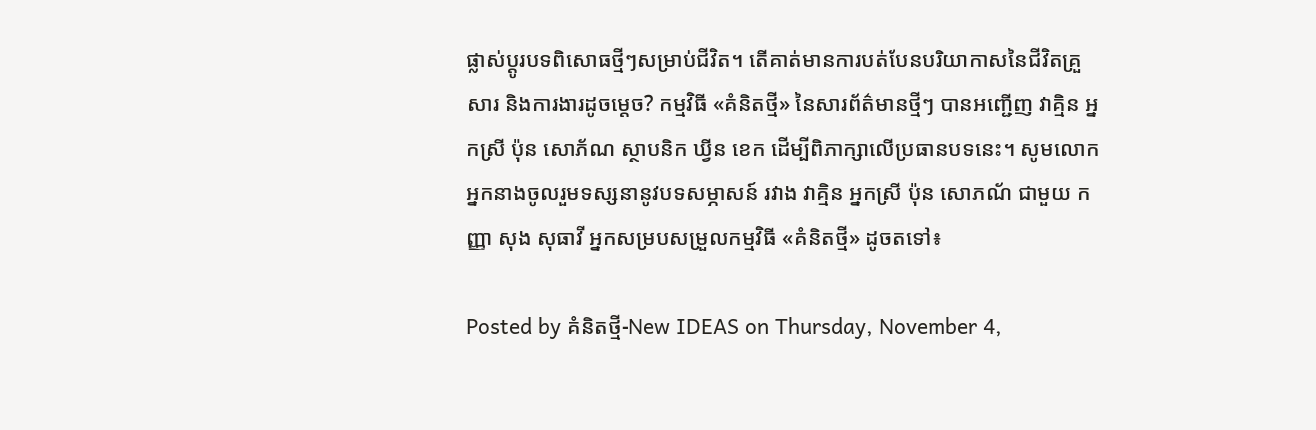ផ្លាស់ប្ដូរបទពិសោធថ្មីៗសម្រាប់ជីវិត។ តើគាត់មានការបត់បែនបរិយាកាសនៃជីវិតគ្រួសារ និងការងារដូចម្តេច? កម្មវិធី «គំនិតថ្មី» នៃសារព័ត៌មានថ្មីៗ បានអញ្ជើញ វាគ្មិន អ្នកស្រី ប៉ុន សោភ័ណ ស្ថាបនិក ឃ្វីន ខេក ដើម្បីពិភាក្សាលើប្រធានបទនេះ។ សូមលោកអ្នកនាងចូលរួមទស្សនានូវបទសម្ភាសន៍ រវាង វាគ្មិន អ្នកស្រី ប៉ុន សោភណ័ ជាមួយ កញ្ញា សុង សុធាវី អ្នកសម្របសម្រួលកម្មវិធី «គំនិតថ្មី» ដូចតទៅ៖

Posted by គំនិតថ្មី-New IDEAS on Thursday, November 4,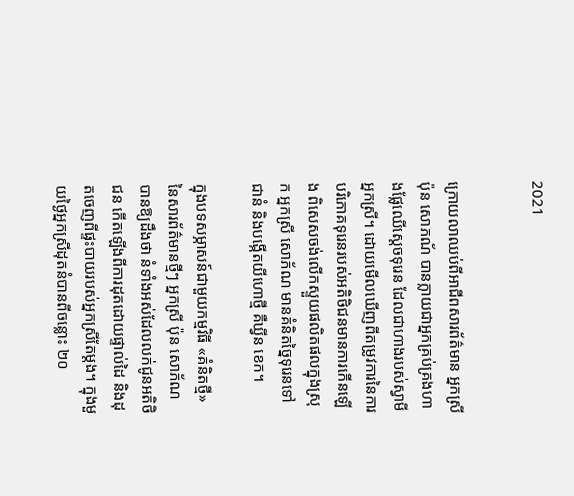2021


ក្រោយលាឈប់ពីអាជីពសារព័ត៌មាន អ្នកស្រី ប៉ុន សោភណ័ បានក្លាយជាអ្នកគ្រប់គ្រងហាងផ្លែឈើស្ដេចទុរេន ដែលជាហាងរបស់ស្វាមីអ្នកស្រី។ ដោយមើលឃើញពីតម្រូវការនៃការបរិភោគទុរេនរបស់អតិថិជនមានការកើនឡើង ពិសេសចង់លើកស្ទួយផលិតផលក្នុងស្រុក អ្នកស្រី សោភ័ណ មានគំនិតច្នៃទុរេនទៅជានំ និងបង្កើតយីហោថ្មី គឺឃ្វីន ខេក។

ក្នុងបទសម្ភាសន៍ជាមួយកម្មវិធី «គំនិតថ្មី» នៃសារព័ត៌មានថ្មីៗ អ្នកស្រី ប៉ុន សោភ័ណ បានឱ្យដឹងថា នំទាំងអស់ដែលលក់ជូនអតិថិជន កើតឡើងពីការដុតដោយផ្ទាល់ដៃ និងដុតចេញពីផ្ទះបាយរបស់អ្នកស្រីតែម្តង។ ក្នុងមួយថ្ងៃអ្នកស្រីដុតនំបានពីចន្លោះ ២០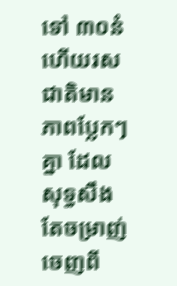ទៅ ៣០នំ ហើយរសជាតិមានភាពប្លែកៗគ្នា ដែលសុទ្ធសឹងតែចម្រាញ់ចេញពី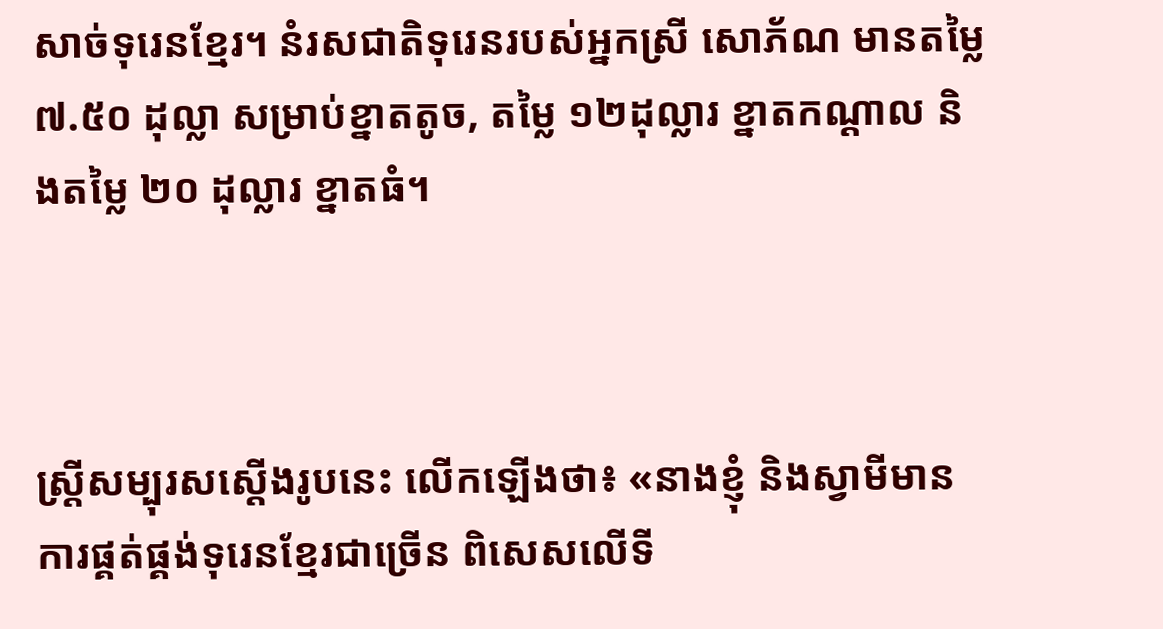សាច់ទុរេនខ្មែរ។ នំរសជាតិទុរេនរបស់អ្នកស្រី សោភ័ណ មានតម្លៃ ៧.៥០ ដុល្លា សម្រាប់ខ្នាតតូច, តម្លៃ ១២ដុល្លារ ខ្នាតកណ្ដាល និងតម្លៃ ២០ ដុល្លារ ខ្នាតធំ។



ស្រ្តីសម្បុរសស្តើងរូបនេះ លើកឡើងថា៖ «នាងខ្ញុំ និងស្វាមីមានការផ្គត់ផ្គង់ទុរេនខ្មែរជាច្រើន ពិសេសលើទី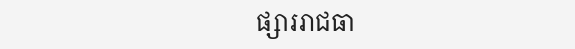ផ្សាររាជធា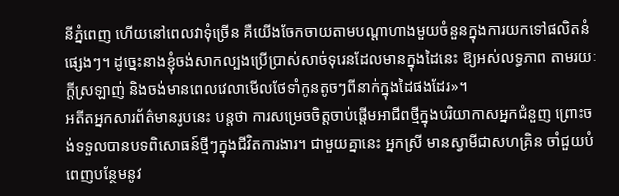នីភ្នំពេញ ហើយនៅពេលវាទុំច្រើន គឺយើងចែកចាយតាមបណ្តាហាងមួយចំនួនក្នុងការយកទៅផលិតនំផ្សេងៗ។ ដូច្នេះនាងខ្ញុំចង់សាកល្បងប្រើប្រាស់សាច់ទុរេនដែលមានក្នុងដៃនេះ ឱ្យអស់លទ្ធភាព តាមរយៈក្តីស្រឡាញ់ និងចង់មានពេលវេលាមើលថែទាំកូនតូចៗពីនាក់ក្នុងដៃផងដែរ»។
អតីតអ្នកសារព័ត៌មានរូបនេះ បន្តថា ការសម្រេចចិត្តចាប់ផ្តើមអាជីពថ្មីក្នុងបរិយាកាសអ្នកជំនួញ ព្រោះចង់ទទួលបានបទពិសោធន៍ថ្មីៗក្នុងជីវិតការងារ។ ជាមួយគ្នានេះ អ្នកស្រី មានស្វាមីជាសហគ្រិន ចាំជួយបំពេញបន្ថែមនូវ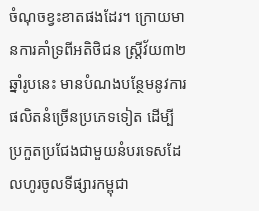ចំណុចខ្វះខាតផងដែរ។ ក្រោយមានការគាំទ្រពីអតិថិជន ស្រ្តីវ័យ៣២ឆ្នាំរូបនេះ មានបំណងបន្ថែមនូវការផលិតនំច្រើនប្រភេទទៀត ដើម្បីប្រកួតប្រជែងជាមួយនំបរទេសដែលហូរចូលទីផ្សារកម្ពុជា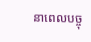នាពេលបច្ចុ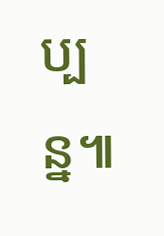ប្បន្ន៕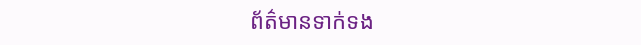ព័ត៌មានទាក់ទង